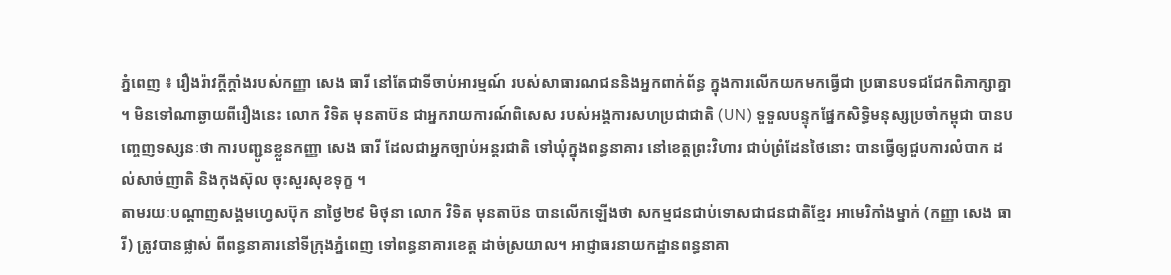ភ្នំពេញ ៖ រឿងរ៉ាវក្តីក្តាំងរបស់កញ្ញា សេង ធារី នៅតែជាទីចាប់អារម្មណ៍ របស់សាធារណជននិងអ្នកពាក់ព័ន្ធ ក្នុងការលើកយកមកធ្វើជា ប្រធានបទជជែកពិភាក្សាគ្នា ។ មិនទៅណាឆ្ងាយពីរឿងនេះ លោក វិទិត មុនតាប៊ន ជាអ្នករាយការណ៍ពិសេស របស់អង្គការសហប្រជាជាតិ (UN) ទួទួលបន្ទុកផ្នែកសិទ្ធិមនុស្សប្រចាំកម្ពុជា បានបញ្ចេញទស្សនៈថា ការបញ្ជូនខ្លួនកញ្ញា សេង ធារី ដែលជាអ្នកច្បាប់អន្តរជាតិ ទៅឃុំក្នុងពន្ធនាគារ នៅខេត្តព្រះវិហារ ជាប់ព្រំដែនថៃនោះ បានធ្វើឲ្យជួបការលំបាក ដល់សាច់ញាតិ និងកុងស៊ុល ចុះសួរសុខទុក្ខ ។
តាមរយៈបណ្តាញសង្គមហ្វេសប៊ុក នាថ្ងៃ២៩ មិថុនា លោក វិទិត មុនតាប៊ន បានលើកឡើងថា សកម្មជនជាប់ទោសជាជនជាតិខ្មែរ អាមេរិកាំងម្នាក់ (កញ្ញា សេង ធារី) ត្រូវបានផ្លាស់ ពីពន្ធនាគារនៅទីក្រុងភ្នំពេញ ទៅពន្ធនាគារខេត្ត ដាច់ស្រយាល។ អាជ្ញាធរនាយកដ្ឋានពន្ធនាគា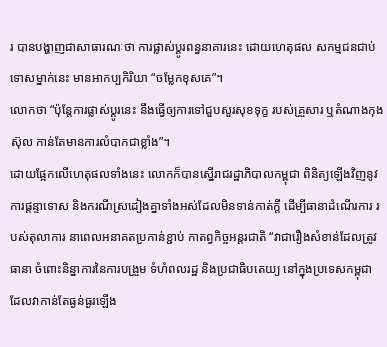រ បានបង្ហាញជាសាធារណៈថា ការផ្លាស់ប្តូរពន្ធនាគារនេះ ដោយហេតុផល សកម្មជនជាប់ទោសម្នាក់នេះ មានអាកប្បកិរិយា “ចម្លែកខុសគេ”។
លោកថា “ប៉ុន្តែការផ្លាស់ប្តូរនេះ នឹងធ្វើឲ្យការទៅជួបសួរសុខទុក្ខ របស់គ្រួសារ ឬតំណាងកុងស៊ុល កាន់តែមានការលំបាកជាខ្លាំង”។
ដោយផ្អែកលើហេតុផលទាំងនេះ លោកក៏បានស្នើរាជរដ្ឋាភិបាលកម្ពុជា ពិនិត្យឡើងវិញនូវការផ្តន្ទាទោស និងករណីស្រដៀងគ្នាទាំងអស់ដែលមិនទាន់កាត់ក្តី ដើម្បីធានាដំណើរការ របស់តុលាការ នាពេលអនាគតប្រកាន់ខ្ជាប់ កាតព្វកិច្ចអន្តរជាតិ “វាជារឿងសំខាន់ដែលត្រូវធានា ចំពោះនិន្នាការនៃការបង្រួម ទំហំពលរដ្ឋ និងប្រជាធិបតេយ្យ នៅក្នុងប្រទេសកម្ពុជា ដែលវាកាន់តែធ្ងន់ធ្ងរឡើង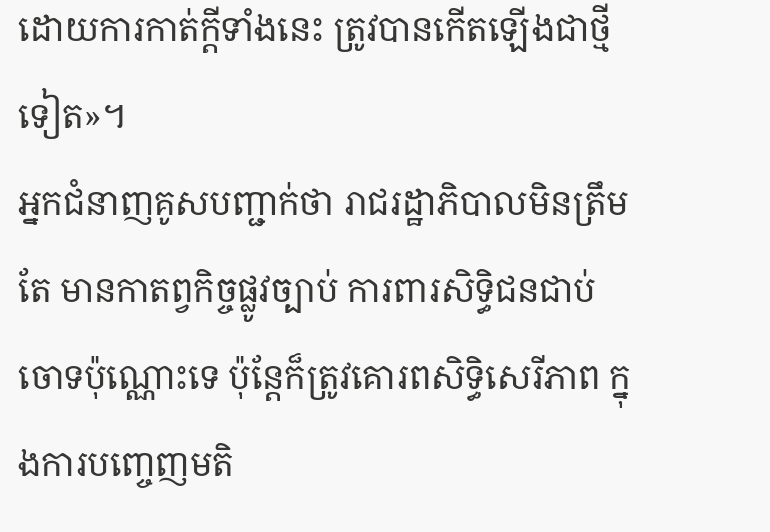ដោយការកាត់ក្តីទាំងនេះ ត្រូវបានកើតឡើងជាថ្មីទៀត»។
អ្នកជំនាញគូសបញ្ជាក់ថា រាជរដ្ឋាភិបាលមិនត្រឹមតែ មានកាតព្វកិច្ចផ្លូវច្បាប់ ការពារសិទ្ធិជនជាប់ចោទប៉ុណ្ណោះទេ ប៉ុន្តែក៏ត្រូវគោរពសិទ្ធិសេរីភាព ក្នុងការបញ្ចេញមតិ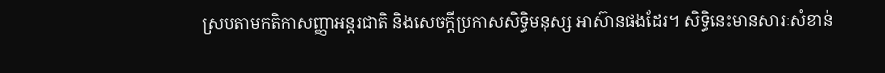ស្របតាមកតិកាសញ្ញាអន្តរជាតិ និងសេចក្តីប្រកាសសិទ្ធិមនុស្ស អាស៊ានផងដែរ។ សិទ្ធិនេះមានសារៈសំខាន់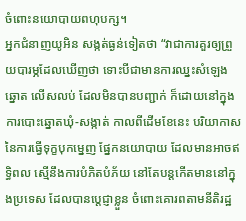ចំពោះនយោបាយពហុបក្ស។
អ្នកជំនាញយូអិន សង្កត់ធ្ងន់ទៀតថា “វាជាការគួរឲ្យព្រួយបារម្ភដែលឃើញថា ទោះបីជាមានការឈ្នះសំឡេងឆ្នោត លើសលប់ ដែលមិនបានបញ្ជាក់ ក៏ដោយនៅក្នុងការបោះឆ្នោតឃុំ-សង្កាត់ កាលពីដើមខែនេះ បរិយាកាសនៃការធ្វើទុក្ខបុកម្នេញ ផ្នែកនយោបាយ ដែលមានអាចឥទ្ធិពល ស្មើនឹងការបំភិតបំភ័យ នៅតែបន្តកើតមាននៅក្នុងប្រទេស ដែលបានប្តេជ្ញាខ្លួន ចំពោះគោរពតាមនីតិរដ្ឋ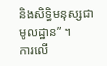និងសិទ្ធិមនុស្សជាមូលដ្ឋាន” ។
ការលើ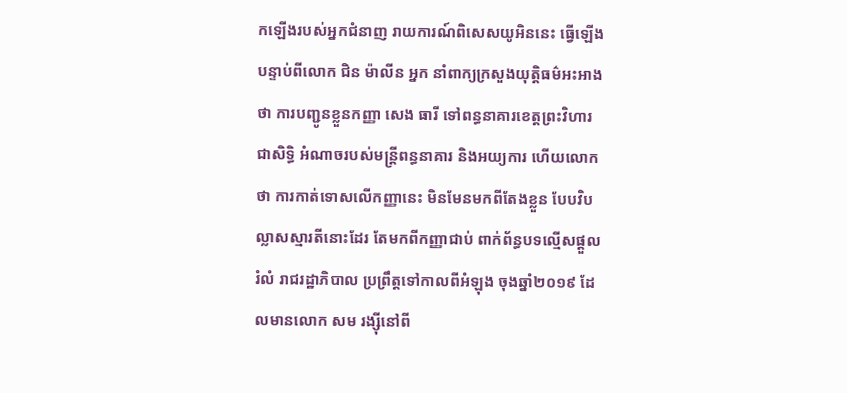កឡើងរបស់អ្នកជំនាញ រាយការណ៍ពិសេសយូអិននេះ ធ្វើឡើងបន្ទាប់ពីលោក ជិន ម៉ាលីន អ្នក នាំពាក្យក្រសួងយុត្តិធម៌អះអាងថា ការបញ្ជូនខ្លួនកញ្ញា សេង ធារី ទៅពន្ធនាគារខេត្តព្រះវិហារ ជាសិទ្ធិ អំណាចរបស់មន្រ្តីពន្ធនាគារ និងអយ្យការ ហើយលោកថា ការកាត់ទោសលើកញ្ញានេះ មិនមែនមកពីតែងខ្លួន បែបវិបល្លាសស្មារតីនោះដែរ តែមកពីកញ្ញាជាប់ ពាក់ព័ន្ធបទល្មើសផ្តួលរំលំ រាជរដ្ឋាភិបាល ប្រព្រឹត្តទៅកាលពីអំឡុង ចុងឆ្នាំ២០១៩ ដែលមានលោក សម រង្ស៊ីនៅពី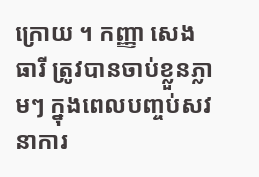ក្រោយ ។ កញ្ញា សេង ធារី ត្រូវបានចាប់ខ្លួនភ្លាមៗ ក្នុងពេលបញ្ចប់សវនាការ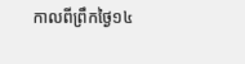កាលពីព្រឹកថ្ងៃ១៤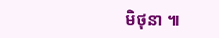មិថុនា ៕